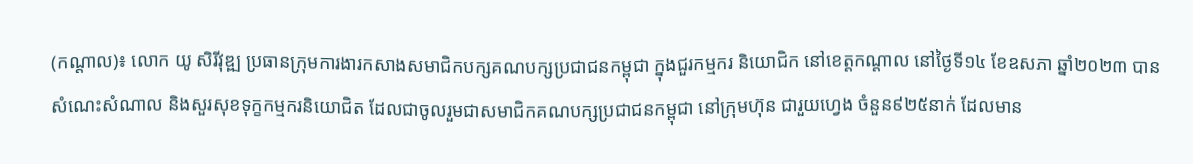(កណ្ដាល)៖ លោក យូ សិរីវុឌ្ឍ ប្រធានក្រុមការងារកសាងសមាជិកបក្សគណបក្សប្រជាជនកម្ពុជា ក្នុងជួរកម្មករ និយោជិក នៅខេត្តកណ្តាល នៅថ្ងៃទី១៤ ខែឧសភា ឆ្នាំ២០២៣ បានសំណេះសំណាល និងសួរសុខទុក្ខកម្មករនិយោជិត ដែលជាចូលរួមជាសមាជិកគណបក្សប្រជាជនកម្ពុជា នៅក្រុមហ៊ុន ជារួយហ្វេង ចំនួន៩២៥នាក់ ដែលមាន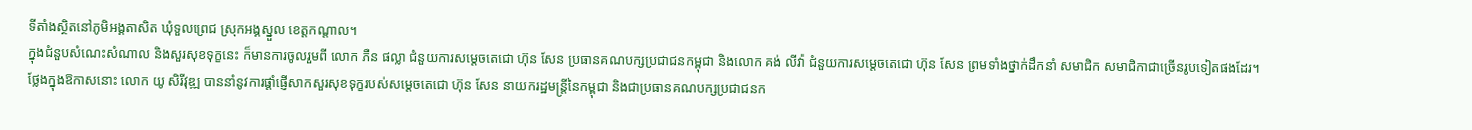ទីតាំងស្ថិតនៅភូមិអង្គតាសិត ឃុំទួលព្រេជ ស្រុកអង្គស្នួល ខេត្តកណ្តាល។
ក្នុងជំនួបសំណេះសំណាល និងសួរសុខទុក្ខនេះ ក៏មានការចូលរួមពី លោក ភឺន ផល្លា ជំនួយការសម្តេចតេជោ ហ៊ុន សែន ប្រធានគណបក្សប្រជាជនកម្ពុជា និងលោក គង់ លីវ៉ា ជំនួយការសម្តេចតេជោ ហ៊ុន សែន ព្រមទាំងថ្នាក់ដឹកនាំ សមាជិក សមាជិកាជាច្រើនរូបទៀតផងដែរ។
ថ្លែងក្នុងឱកាសនោះ លោក យូ សិរីវុឌ្ឍ បាននាំនូវការផ្ដាំផ្ញើសាកសួរសុខទុក្ខរបស់សម្ដេចតេជោ ហ៊ុន សែន នាយករដ្ឋមន្ដ្រីនៃកម្ពុជា និងជាប្រធានគណបក្សប្រជាជនក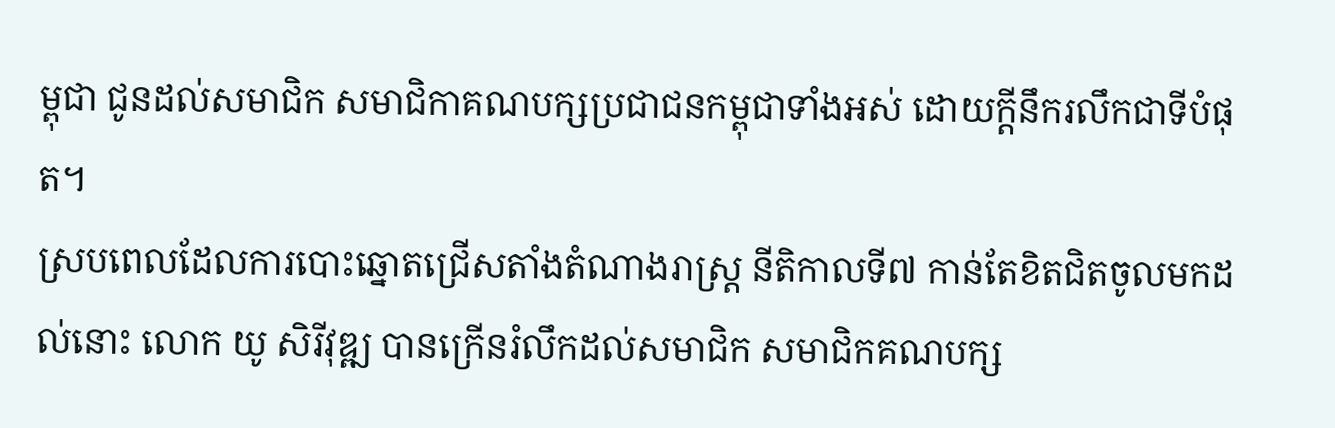ម្ពុជា ជូនដល់សមាជិក សមាជិកាគណបក្សប្រជាជនកម្ពុជាទាំងអស់ ដោយក្ដីនឹករលឹកជាទីបំផុត។
ស្របពេលដែលការបោះឆ្នោតជ្រើសតាំងតំណាងរាស្ដ្រ នីតិកាលទី៧ កាន់តែខិតជិតចូលមកដល់នោះ លោក យូ សិរីវុឌ្ឍ បានក្រើនរំលឹកដល់សមាជិក សមាជិកគណបក្ស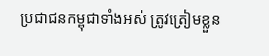ប្រជាជនកម្ពុជាទាំងអស់ ត្រូវត្រៀមខ្លួន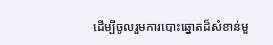ដើម្បីចូលរួមការបោះឆ្នោតដ៏សំខាន់មួ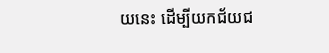យនេះ ដើម្បីយកជ័យជ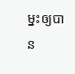ម្នះឲ្យបាន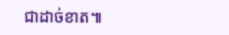ជាដាច់ខាត៕